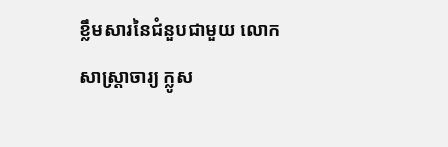ខ្លឹមសារនៃជំនួបជាមួយ លោកសាស្រ្តាចារ្យ ក្លូស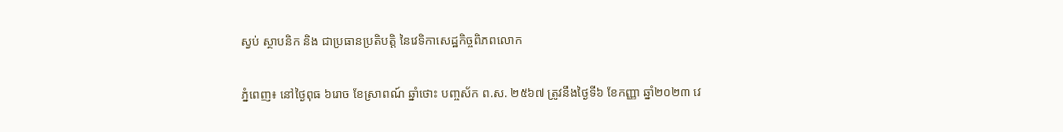ស្វប់ ស្ថាបនិក និង ជាប្រធានប្រតិបត្តិ នៃវេទិកាសេដ្ឋកិច្ចពិភពលោក

ភ្នំពេញ៖ នៅថ្ងៃពុធ ៦រោច ខែស្រាពណ៍ ឆ្នាំថោះ បញ្ចស័ក ព.ស. ២៥៦៧ ត្រូវនឹងថ្ងៃទី៦ ខែកញ្ញា ឆ្នាំ២០២៣ វេ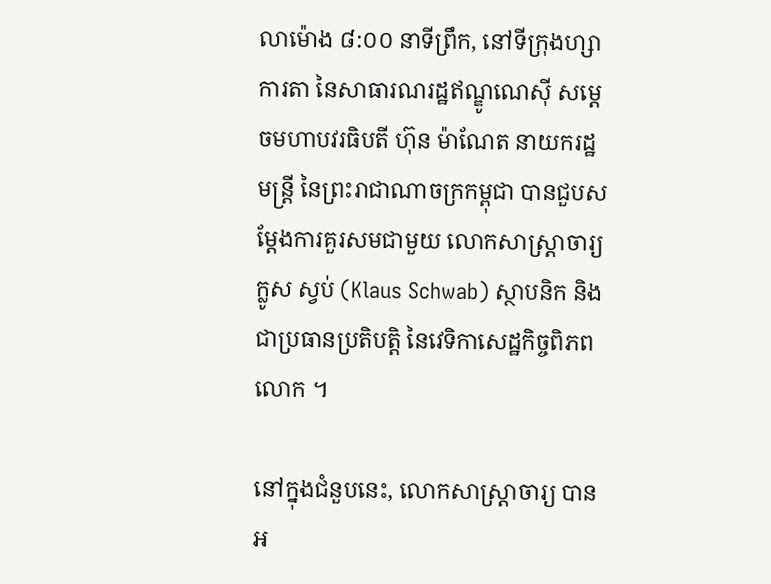លាម៉ោង ៨:០០ នាទីព្រឹក, នៅទីក្រុងហ្សាការតា នៃសាធារណរដ្ឋឥណ្ឌូណេស៊ី សម្តេចមហាបវរធិបតី ហ៊ុន ម៉ាណែត នាយករដ្ឋមន្រ្តី នៃព្រះរាជាណាចក្រកម្ពុជា បានជួបសម្តែងការគួរសមជាមួយ លោកសាស្រ្តាចារ្យ ក្លូស ស្វប់ (Klaus Schwab) ស្ថាបនិក និង ជាប្រធានប្រតិបត្តិ នៃវេទិកាសេដ្ឋកិច្ចពិភពលោក ។

នៅក្នុងជំនួបនេះ, លោកសាស្រ្តាចារ្យ បានអ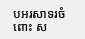បអរសាទរចំពោះ ស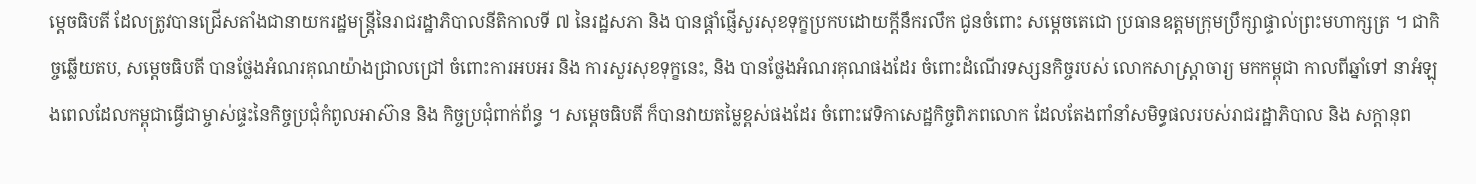ម្តេចធិបតី ដែលត្រូវបានជ្រើសតាំងជានាយករដ្ឋមន្រ្តីនៃរាជរដ្ឋាភិបាលនីតិកាលទី ៧ នៃរដ្ឋសភា និង បានផ្តាំផ្ញើសួរសុខទុក្ខប្រកបដោយក្តីនឹករលឹក ជូនចំពោះ សម្តេចតេជោ ប្រធានឧត្តមក្រុមប្រឹក្សាផ្ទាល់ព្រះមហាក្សត្រ ។ ជាកិច្ចឆ្លើយតប, សម្តេចធិបតី បានថ្លែងអំណរគុណយ៉ាងជ្រាលជ្រៅ ចំពោះការអបអរ និង ការសួរសុខទុក្ខនេះ, និង បានថ្លែងអំណរគុណផងដែរ ចំពោះដំណើរទស្សនកិច្ចរបស់ លោកសាស្រ្តាចារ្យ មកកម្ពុជា កាលពីឆ្នាំទៅ នាអំឡុងពេលដែលកម្ពុជាធ្វើជាម្ចាស់ផ្ទះនៃកិច្ចប្រជុំកំពូលអាស៊ាន និង កិច្ចប្រជុំពាក់ព័ន្ធ ។ សម្តេចធិបតី ក៏បានវាយតម្លៃខ្ពស់ផងដែរ ចំពោះវេទិកាសេដ្ឋកិច្ចពិភពលោក ដែលតែងពាំនាំសមិទ្ធផលរបស់រាជរដ្ឋាភិបាល និង សក្តានុព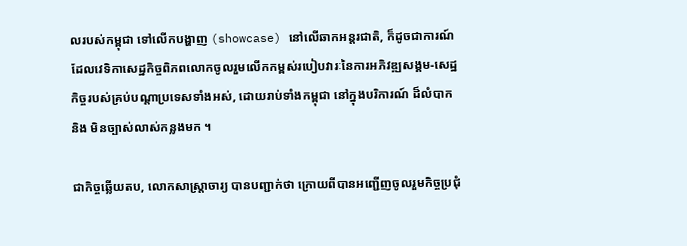លរបស់កម្ពុជា ទៅលើកបង្ហាញ (showcase) នៅលើឆាកអន្តរជាតិ, ក៏ដូចជាការណ៍ដែលវេទិកាសេដ្ឋកិច្ចពិភពលោកចូលរួមលើកកម្ពស់របៀបវារៈនៃការអភិវឌ្ឍសង្គម-សេដ្ឋកិច្ចរបស់គ្រប់បណ្តាប្រទេសទាំងអស់, ដោយរាប់ទាំងកម្ពុជា នៅក្នុងបរិការណ៍ ដ៏លំបាក និង មិនច្បាស់លាស់កន្លងមក ។

ជាកិច្ចឆ្លើយតប, លោកសាស្រ្តាចារ្យ បានបញ្ជាក់ថា ក្រោយពីបានអញ្ជើញចូលរួមកិច្ចប្រជុំ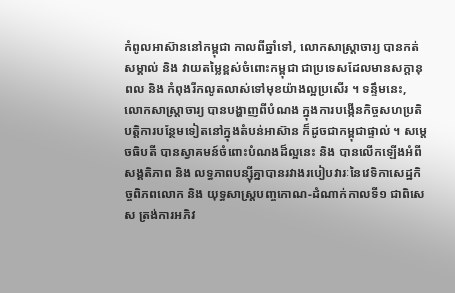កំពូលអាស៊ាននៅកម្ពុជា កាលពីឆ្នាំទៅ, លោកសាស្រ្តាចារ្យ បានកត់សម្គាល់ និង វាយតម្លៃខ្ពស់ចំពោះកម្ពុជា ជាប្រទេសដែលមានសក្តានុពល និង កំពុងរីកលូតលាស់ទៅមុខយ៉ាងល្អប្រសើរ ។ ទន្ទឹមនេះ,
លោកសាស្រ្តាចារ្យ បានបង្ហាញពីបំណង ក្នុងការបង្កើនកិច្ចសហប្រតិបត្តិការបន្ថែមទៀតនៅក្នុងតំបន់អាស៊ាន ក៏ដូចជាកម្ពុជាផ្ទាល់ ។ សម្តេចធិបតី បានស្វាគមន៍ចំពោះបំណងដ៏ល្អនេះ និង បានលើកឡើងអំពីសង្គតិភាព និង លទ្ធភាពបន្ស៊ីគ្នាបានរវាងរបៀបវារៈនៃវេទិកាសេដ្ឋកិច្ចពិភពលោក និង យុទ្ធសាស្រ្តបញ្ចកោណ-ដំណាក់កាលទី១ ជាពិសេស ត្រង់ការអភិវ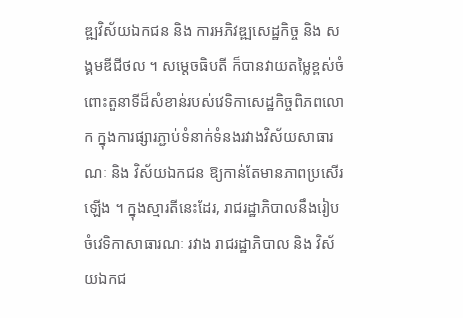ឌ្ឍវិស័យឯកជន និង ការអភិវឌ្ឍសេដ្ឋកិច្ច និង សង្គមឌីជីថល ។ សម្តេចធិបតី ក៏បានវាយតម្លៃខ្ពស់ចំពោះតួនាទីដ៏សំខាន់របស់វេទិកាសេដ្ឋកិច្ចពិភពលោក ក្នុងការផ្សារភ្ជាប់ទំនាក់ទំនងរវាងវិស័យសាធារណៈ និង វិស័យឯកជន ឱ្យកាន់តែមានភាពប្រសើរឡើង ។ ក្នុងស្មារតីនេះដែរ, រាជរដ្ឋាភិបាលនឹងរៀបចំវេទិកាសាធារណៈ រវាង រាជរដ្ឋាភិបាល និង វិស័យឯកជ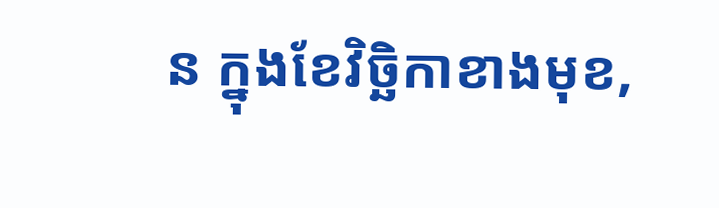ន ក្នុងខែវិច្ឆិកាខាងមុខ,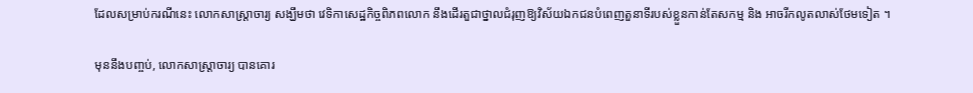ដែលសម្រាប់ករណីនេះ លោកសាស្រ្តាចារ្យ សង្ឃឹមថា វេទិកាសេដ្ឋកិច្ចពិភពលោក នឹងដើរតួជាថ្នាលជំរុញឱ្យវិស័យឯកជនបំពេញតួនាទីរបស់ខ្លួនកាន់តែសកម្ម និង អាចរីកលូតលាស់ថែមទៀត ។

មុននឹងបញ្ចប់, លោកសាស្រ្តាចារ្យ បានគោរ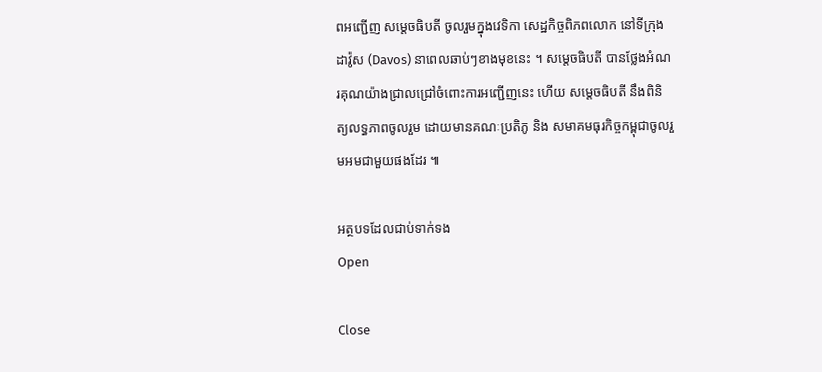ពអញ្ជើញ សម្តេចធិបតី ចូលរួមក្នុងវេទិកា សេដ្ឋកិច្ចពិភពលោក នៅទីក្រុងដាវ៉ូស (Davos) នាពេលឆាប់ៗខាងមុខនេះ ។ សម្តេចធិបតី បានថ្លែងអំណរគុណយ៉ាងជ្រាលជ្រៅចំពោះការអញ្ជើញនេះ ហើយ សម្តេចធិបតី នឹងពិនិត្យលទ្ធភាពចូលរួម ដោយមានគណៈប្រតិភូ និង សមាគមធុរកិច្ចកម្ពុជាចូលរួមអមជាមួយផងដែរ ៕

អត្ថបទដែលជាប់ទាក់ទង
Open

Close